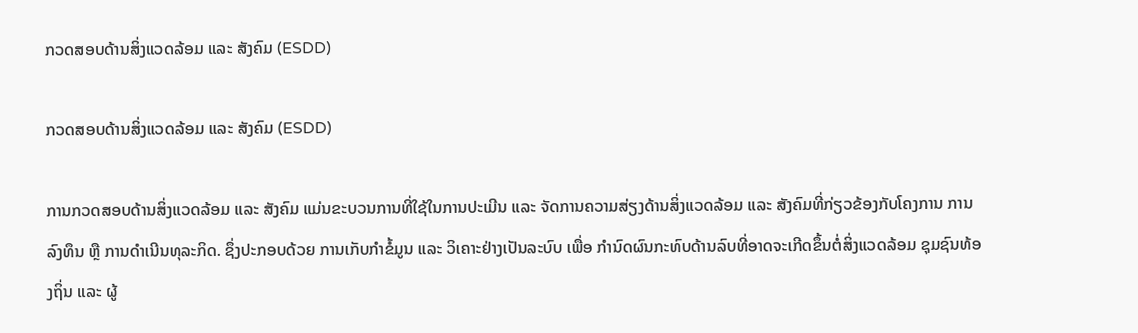ກວດສອບດ້ານສິ່ງແວດລ້ອມ ແລະ ສັງຄົມ (ESDD)

ກວດສອບດ້ານສິ່ງແວດລ້ອມ ແລະ ສັງຄົມ (ESDD)

ການກວດສອບດ້ານສິ່ງແວດລ້ອມ ແລະ ສັງຄົມ ແມ່ນຂະບວນການທີ່ໃຊ້ໃນການປະເມີນ ແລະ ຈັດການຄວາມສ່ຽງດ້ານສິ່ງແວດລ້ອມ ແລະ ສັງຄົມທີ່ກ່ຽວຂ້ອງກັບໂຄງການ ການລົງທຶນ ຫຼື ການດໍາເນີນທຸລະກິດ. ຊຶ່ງປະກອບດ້ວຍ ການເກັບກໍາຂໍ້ມູນ ແລະ ວິເຄາະຢ່າງເປັນລະບົບ ເພື່ອ ກໍານົດຜົນກະທົບດ້ານລົບທີ່ອາດຈະເກີດຂຶ້ນຕໍ່ສິ່ງແວດລ້ອມ ຊຸມຊົນທ້ອງຖິ່ນ ແລະ ຜູ້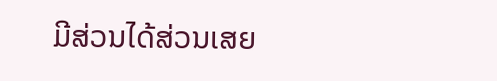ມີສ່ວນໄດ້ສ່ວນເສຍ